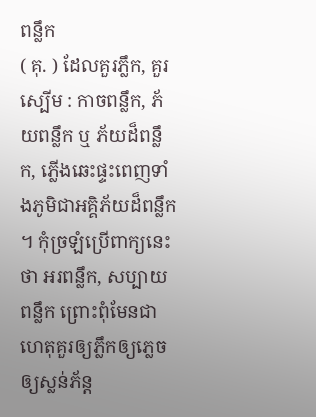ពន្លឹក
( គុ. ) ដែលគួរភ្លឹក, គួរស្បើម : កាចពន្លឹក, ភ័យពន្លឹក ឬ ភ័យដ៏ពន្លឹក, ភ្លើងឆេះផ្ទះពេញទាំងភូមិជាអគ្គិភ័យដ៏ពន្លឹក ។ កុំច្រឡំប្រើពាក្យនេះថា អរពន្លឹក, សប្បាយពន្លឹក ព្រោះពុំមែនជាហេតុគួរឲ្យភ្លឹកឲ្យភ្លេចឲ្យស្លន់ភ័ន្ត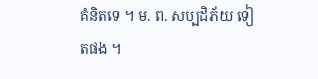គំនិតទេ ។ ម. ព. សប្បដិភ័យ ទៀតផង ។